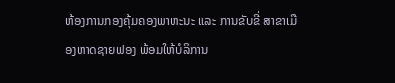ຫ້ອງການກອງຄຸ້ມຄອງພາຫະນະ ແລະ ການຂັບຂີ່ ສາຂາເມືອງຫາດຊາຍຟອງ ພ້ອມໃຫ້ບໍລິການ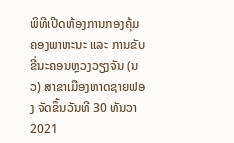ພິທີເປີດຫ້ອງການກອງຄຸ້ມຄອງພາຫະນະ ແລະ ການຂັບຂີ່ນະຄອນຫຼວງວຽງຈັນ (ນວ) ສາຂາເມືອງຫາດຊາຍຟອງ ຈັດຂຶ້ນວັນທີ 30 ທັນວາ 2021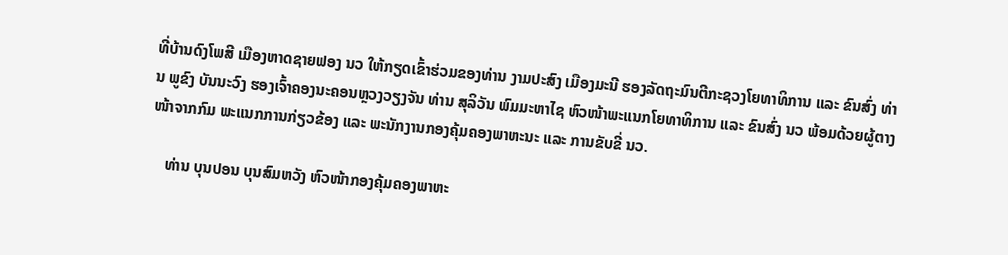ທີ່ບ້ານດົງໂພສີ ເມືອງຫາດຊາຍຟອງ ນວ ໃຫ້ກຽດເຂົ້າຮ່ວມຂອງທ່ານ ງາມປະສົງ ເມືອງມະນີ ຮອງລັດຖະມົນຕີກະຊວງໂຍທາທິການ ແລະ ຂົນສົ່ງ ທ່ານ ພູຂົງ ບັນນະວົງ ຮອງເຈົ້າຄອງນະຄອນຫຼວງວຽງຈັນ ທ່ານ ສຸລິວັນ ພົມມະຫາໄຊ ຫົວໜ້າພະແນກໂຍທາທິການ ແລະ ຂົນສົ່ງ ນວ ພ້ອມດ້ວຍຜູ້ຕາງໜ້າຈາກກົມ ພະແນກການກ່ຽວຂ້ອງ ແລະ ພະນັກງານກອງຄຸ້ມຄອງພາຫະນະ ແລະ ການຂັບຂີ່ ນວ.

    ທ່ານ ບຸນປອນ ບຸນສົມຫວັງ ຫົວໜ້າກອງຄຸ້ມຄອງພາຫະ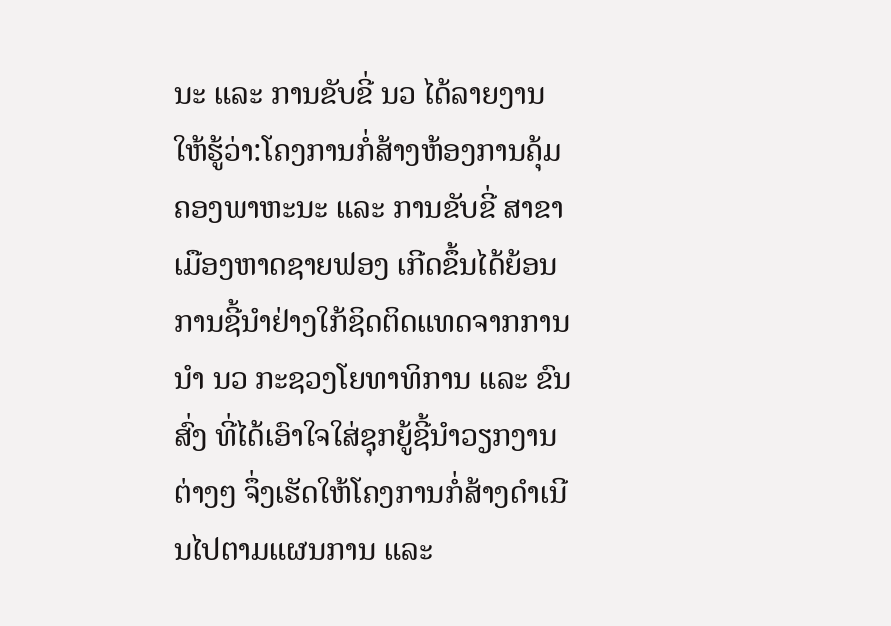ນະ ແລະ ການຂັບຂີ່ ນວ ໄດ້ລາຍງານໃຫ້ຮູ້ວ່າ:ໂຄງການກໍ່ສ້າງຫ້ອງການຄຸ້ມຄອງພາຫະນະ ແລະ ການຂັບຂີ່ ສາຂາເມືອງຫາດຊາຍຟອງ ເກີດຂຶ້ນໄດ້ຍ້ອນການຊີ້ນໍາຢ່າງໃກ້ຊິດຕິດແທດຈາກການນໍາ ນວ ກະຊວງໂຍທາທິການ ແລະ ຂົນສົ່ງ ທີ່ໄດ້ເອົາໃຈໃສ່ຊຸກຍູ້ຊີ້ນໍາວຽກງານຕ່າງໆ ຈຶ່ງເຮັດໃຫ້ໂຄງການກໍ່ສ້າງດໍາເນີນໄປຕາມແຜນການ ແລະ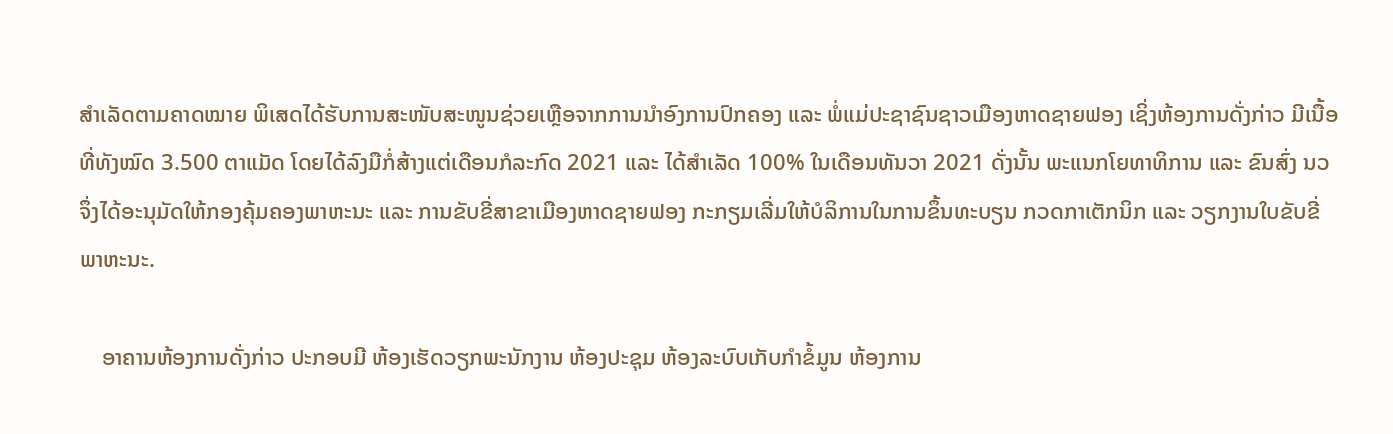ສໍາເລັດຕາມຄາດໝາຍ ພິເສດໄດ້ຮັບການສະໜັບສະໜູນຊ່ວຍເຫຼືອຈາກການນໍາອົງການປົກຄອງ ແລະ ພໍ່ແມ່ປະຊາຊົນຊາວເມືອງຫາດຊາຍຟອງ ເຊິ່ງຫ້ອງການດັ່ງກ່າວ ມີເນື້ອທີ່ທັງໝົດ 3.500 ຕາແມັດ ໂດຍໄດ້ລົງມືກໍ່ສ້າງແຕ່ເດືອນກໍລະກົດ 2021 ແລະ ໄດ້ສໍາເລັດ 100% ໃນເດືອນທັນວາ 2021 ດັ່ງນັ້ນ ພະແນກໂຍທາທິການ ແລະ ຂົນສົ່ງ ນວ ຈຶ່ງໄດ້ອະນຸມັດໃຫ້ກອງຄຸ້ມຄອງພາຫະນະ ແລະ ການຂັບຂີ່ສາຂາເມືອງຫາດຊາຍຟອງ ກະກຽມເລີ່ມໃຫ້ບໍລິການໃນການຂຶ້ນທະບຽນ ກວດກາເຕັກນິກ ແລະ ວຽກງານໃບຂັບຂີ່ພາຫະນະ.

    ອາຄານຫ້ອງການດັ່ງກ່າວ ປະກອບມີ ຫ້ອງເຮັດວຽກພະນັກງານ ຫ້ອງປະຊຸມ ຫ້ອງລະບົບເກັບກໍາຂໍ້ມູນ ຫ້ອງການ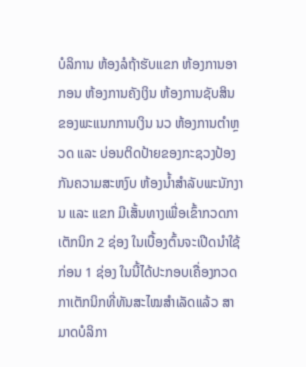ບໍລິການ ຫ້ອງລໍຖ້າຮັບແຂກ ຫ້ອງການອາກອນ ຫ້ອງການຄັງເງິນ ຫ້ອງການຊັບສິນຂອງພະແນກການເງິນ ນວ ຫ້ອງການຕໍາຫຼວດ ແລະ ບ່ອນຕິດປ້າຍຂອງກະຊວງປ້ອງກັນຄວາມສະຫງົບ ຫ້ອງນໍ້າສໍາລັບພະນັກງານ ແລະ ແຂກ ມີເສັ້ນທາງເພື່ອເຂົ້າກວດກາເຕັກນິກ 2 ຊ່ອງ ໃນເບື້ອງຕົ້ນຈະເປີດນໍາໃຊ້ກ່ອນ 1 ຊ່ອງ ໃນນີ້ໄດ້ປະກອບເຄື່ອງກວດກາເຕັກນິກທີ່ທັນສະໄໝສໍາເລັດແລ້ວ ສາມາດບໍລິກາ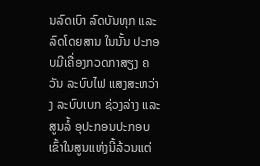ນລົດເບົາ ລົດບັນທຸກ ແລະ ລົດໂດຍສານ ໃນນັ້ນ ປະກອບມີເຄື່ອງກວດກາສຽງ ຄວັນ ລະບົບໄຟ ແສງສະຫວ່າງ ລະບົບເບກ ຊ່ວງລ່າງ ແລະ ສູນລໍ້ ອຸປະກອນປະກອບເຂົ້າໃນສູນແຫ່ງນີ້ລ້ວນແຕ່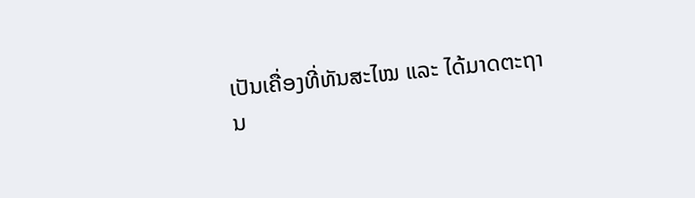ເປັນເຄື່ອງທີ່ທັນສະໄໝ ແລະ ໄດ້ມາດຕະຖານ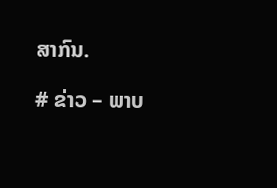ສາກົນ.

# ຂ່າວ – ພາບ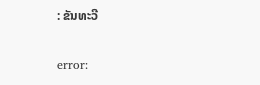: ຂັນທະວີ

error: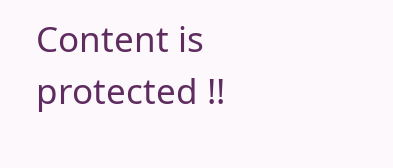Content is protected !!